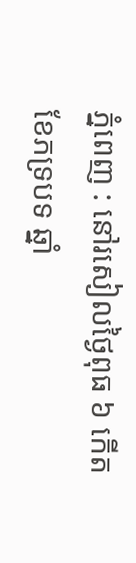ភ្នំពេញ : នៅរសៀលថ្ងៃពុធ ៦ កើត ខែភទ្របទ ឆ្នាំ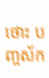ថោះ បញ្ចស័ក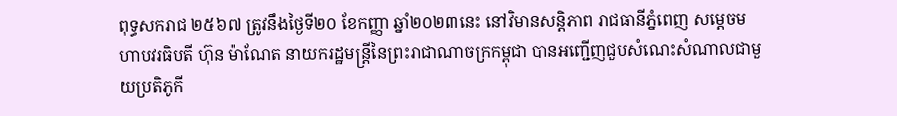ពុទ្ធសករាជ ២៥៦៧ ត្រូវនឹងថ្ងៃទី២០ ខែកញ្ញា ឆ្នាំ២០២៣នេះ នៅវិមានសន្តិភាព រាជធានីភ្នំពេញ សម្ដេចមហាបវរធិបតី ហ៊ុន ម៉ាណែត នាយករដ្ឋមន្ត្រីនៃព្រះរាជាណាចក្រកម្ពុជា បានអញ្ជើញជួបសំណេះសំណាលជាមួយប្រតិភូកី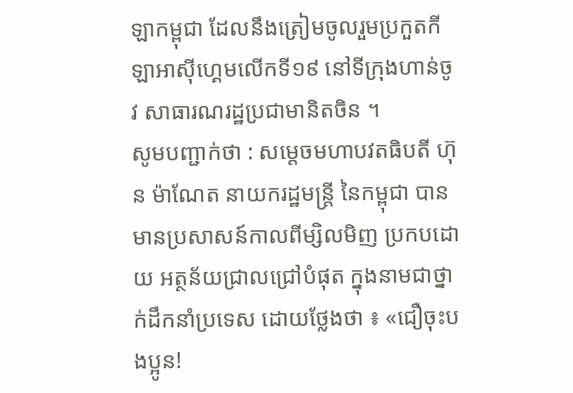ឡាកម្ពុជា ដែលនឹងត្រៀមចូលរួមប្រកួតកីឡាអាស៊ីហ្គេមលើកទី១៩ នៅទីក្រុងហាន់ចូវ សាធារណរដ្ឋប្រជាមានិតចិន ។
សូមបញ្ជាក់ថា : សម្តេចមហាបវតធិបតី ហ៊ុន ម៉ាណែត នាយករដ្ឋមន្ត្រី នៃកម្ពុជា បានមានប្រសាសន៍កាលពីម្សិលមិញ ប្រកបដោយ អត្ថន័យជ្រាលជ្រៅបំផុត ក្នុងនាមជាថ្នាក់ដឹកនាំប្រទេស ដោយថ្លែងថា ៖ «ជឿចុះបងប្អូន!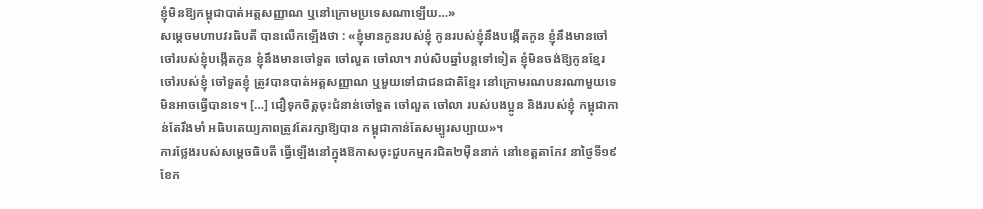ខ្ញុំមិនឱ្យកម្ពុជាបាត់អត្តសញ្ញាណ ឬនៅក្រោមប្រទេសណាឡើយ…»
សម្តេចមហាបវរធិបតី បានលើកឡើងថា : «ខ្ញុំមានកូនរបស់ខ្ញុំ កូនរបស់ខ្ញុំនឹងបង្កើតកូន ខ្ញុំនឹងមានចៅ ចៅរបស់ខ្ញុំបង្កើតកូន ខ្ញុំនឹងមានចៅទួត ចៅលួត ចៅលា។ រាប់សិបឆ្នាំបន្តទៅទៀត ខ្ញុំមិនចង់ឱ្យកូនខ្មែរ ចៅរបស់ខ្ញុំ ចៅទួតខ្ញុំ ត្រូវបានបាត់អត្តសញ្ញាណ ឬមួយទៅជាជនជាតិខ្មែរ នៅក្រោមរណបនរណាមួយទេ មិនអាចធ្វើបានទេ។ […] ជឿទុកចិត្តចុះជំនាន់ចៅទួត ចៅលួត ចៅលា របស់បងប្អូន និងរបស់ខ្ញុំ កម្ពុជាកាន់តែរឹងមាំ អធិបតេយ្យភាពត្រូវតែរក្សាឱ្យបាន កម្ពុជាកាន់តែសម្បូរសប្បាយ»។
ការថ្លែងរបស់សម្តេចធិបតី ធ្វើឡើងនៅក្នុងឱកាសចុះជួបកម្មករជិត២ម៉ឺននាក់ នៅខេត្តតាកែវ នាថ្ងៃទី១៩ ខែក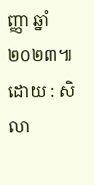ញ្ញា ឆ្នាំ២០២៣៕
ដោយ : សិលា